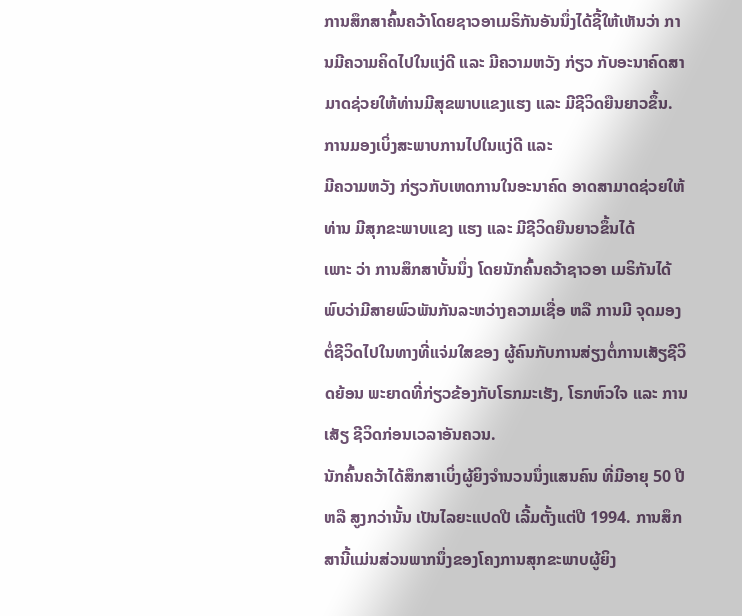ການສຶກສາຄົ້ນຄວ້າໂດຍຊາວອາເມຣິກັນອັນນຶ່ງໄດ້ຊີ້ໃຫ້ເຫັນວ່າ ການມີຄວາມຄິດໄປໃນແງ່ດີ ແລະ ມີຄວາມຫວັງ ກ່ຽວ ກັບອະນາຄົດສາມາດຊ່ວຍໃຫ້ທ່ານມີສຸຂພາບແຂງແຮງ ແລະ ມີຊີວິດຍືນຍາວຂຶ້ນ.
ການມອງເບິ່ງສະພາບການໄປໃນແງ່ດີ ແລະ
ມີຄວາມຫວັງ ກ່ຽວກັບເຫດການໃນອະນາຄົດ ອາດສາມາດຊ່ວຍໃຫ້ທ່ານ ມີສຸກຂະພາບແຂງ ແຮງ ແລະ ມີຊີວິດຍືນຍາວຂຶ້ນໄດ້
ເພາະ ວ່າ ການສຶກສາບັ້ນນຶ່ງ ໂດຍນັກຄົ້ນຄວ້າຊາວອາ ເມຣິກັນໄດ້ພົບວ່າມີສາຍພົວພັນກັນລະຫວ່າງຄວາມເຊື່ອ ຫລື ການມີ ຈຸດມອງຕໍ່ຊີວິດໄປໃນທາງທີ່ແຈ່ມໃສຂອງ ຜູ້ຄົນກັບການສ່ຽງຕໍ່ການເສັຽຊີວິດຍ້ອນ ພະຍາດທີ່ກ່ຽວຂ້ອງກັບໂຣກມະເຮັງ, ໂຣກຫົວໃຈ ແລະ ການເສັຽ ຊີວິດກ່ອນເວລາອັນຄວນ.
ນັກຄົ້ນຄວ້າໄດ້ສຶກສາເບິ່ງຜູ້ຍິງຈຳນວນນຶ່ງແສນຄົນ ທີ່ມີອາຍຸ 50 ປີ ຫລື ສູງກວ່ານັ້ນ ເປັນໄລຍະແປດປີ ເລີ້ມຕັ້ງແຕ່ປີ 1994. ການສຶກສານີ້ແມ່ນສ່ວນພາກນຶ່ງຂອງໂຄງການສຸກຂະພາບຜູ້ຍິງ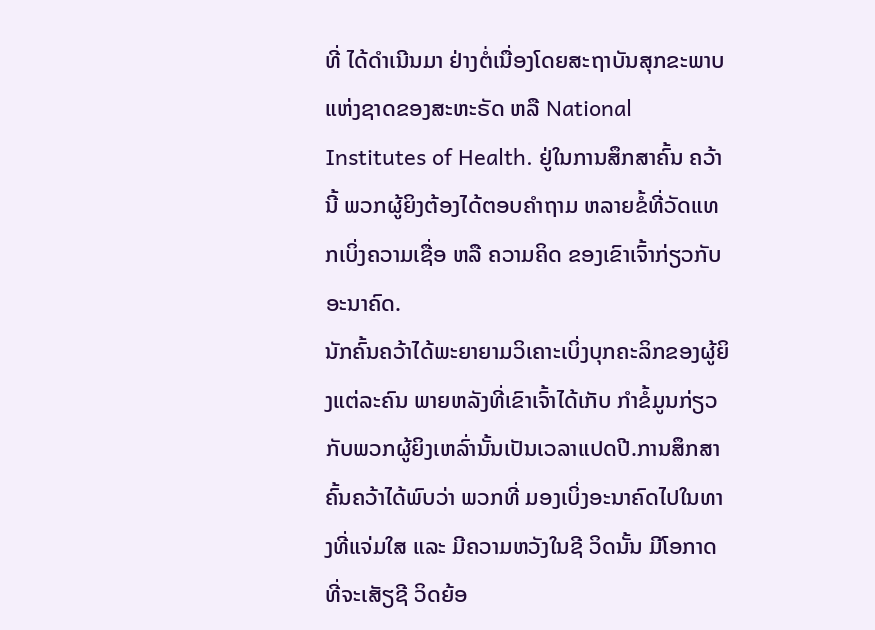ທີ່ ໄດ້ດຳເນີນມາ ຢ່າງຕໍ່ເນື່ອງໂດຍສະຖາບັນສຸກຂະພາບແຫ່ງຊາດຂອງສະຫະຣັດ ຫລື National Institutes of Health. ຢູ່ໃນການສຶກສາຄົ້ນ ຄວ້ານີ້ ພວກຜູ້ຍິງຕ້ອງໄດ້ຕອບຄໍາຖາມ ຫລາຍຂໍ້ທີ່ວັດແທກເບິ່ງຄວາມເຊື່ອ ຫລື ຄວາມຄິດ ຂອງເຂົາເຈົ້າກ່ຽວກັບອະນາຄົດ.
ນັກຄົ້ນຄວ້າໄດ້ພະຍາຍາມວິເຄາະເບິ່ງບຸກຄະລິກຂອງຜູ້ຍິງແຕ່ລະຄົນ ພາຍຫລັງທີ່ເຂົາເຈົ້າໄດ້ເກັບ ກຳຂໍ້ມູນກ່ຽວກັບພວກຜູ້ຍິງເຫລົ່ານັ້ນເປັນເວລາແປດປີ.ການສຶກສາຄົ້ນຄວ້າໄດ້ພົບວ່າ ພວກທີ່ ມອງເບິ່ງອະນາຄົດໄປໃນທາງທີ່ແຈ່ມໃສ ແລະ ມີຄວາມຫວັງໃນຊີ ວິດນັ້ນ ມີໂອກາດທີ່ຈະເສັຽຊີ ວິດຍ້ອ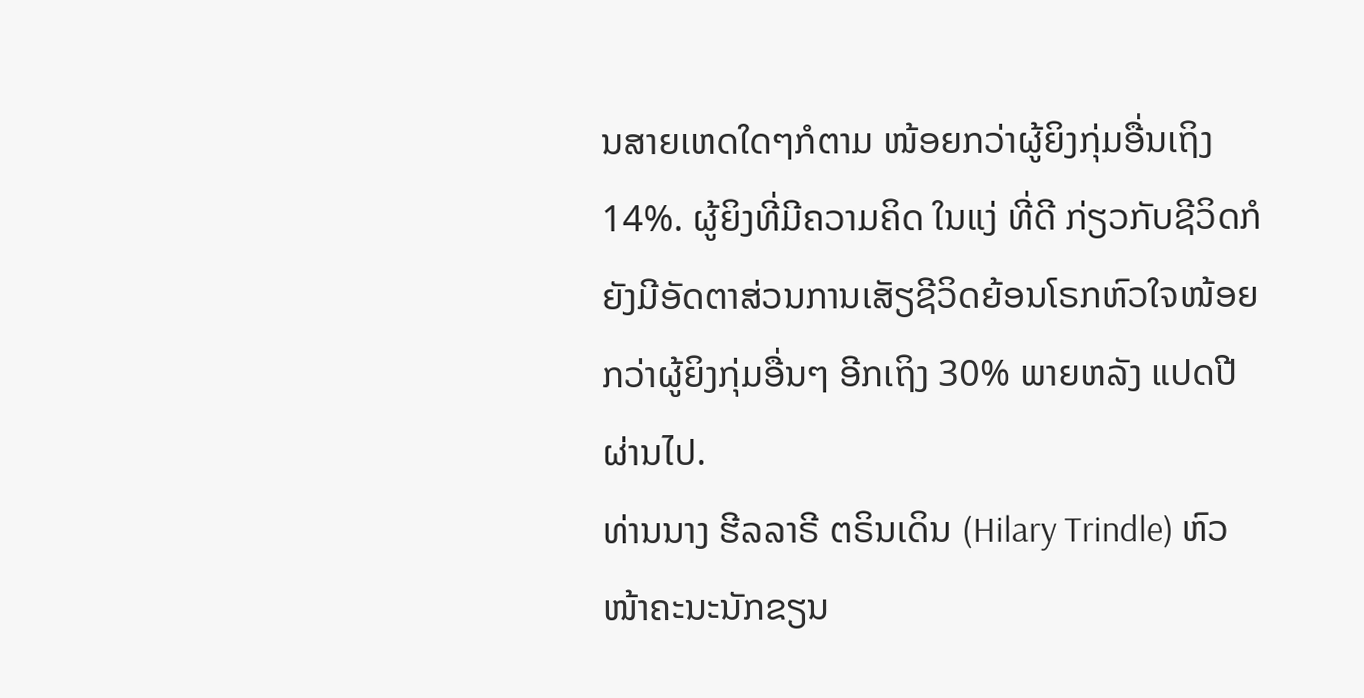ນສາຍເຫດໃດໆກໍຕາມ ໜ້ອຍກວ່າຜູ້ຍິງກຸ່ມອື່ນເຖິງ14%. ຜູ້ຍິງທີ່ມີຄວາມຄິດ ໃນແງ່ ທີ່ດີ ກ່ຽວກັບຊີວິດກໍຍັງມີອັດຕາສ່ວນການເສັຽຊີວິດຍ້ອນໂຣກຫົວໃຈໜ້ອຍກວ່າຜູ້ຍິງກຸ່ມອື່ນໆ ອີກເຖິງ 30% ພາຍຫລັງ ແປດປີ ຜ່ານໄປ.
ທ່ານນາງ ຮີລລາຣີ ຕຣິນເດິນ (Hilary Trindle) ຫົວ ໜ້າຄະນະນັກຂຽນ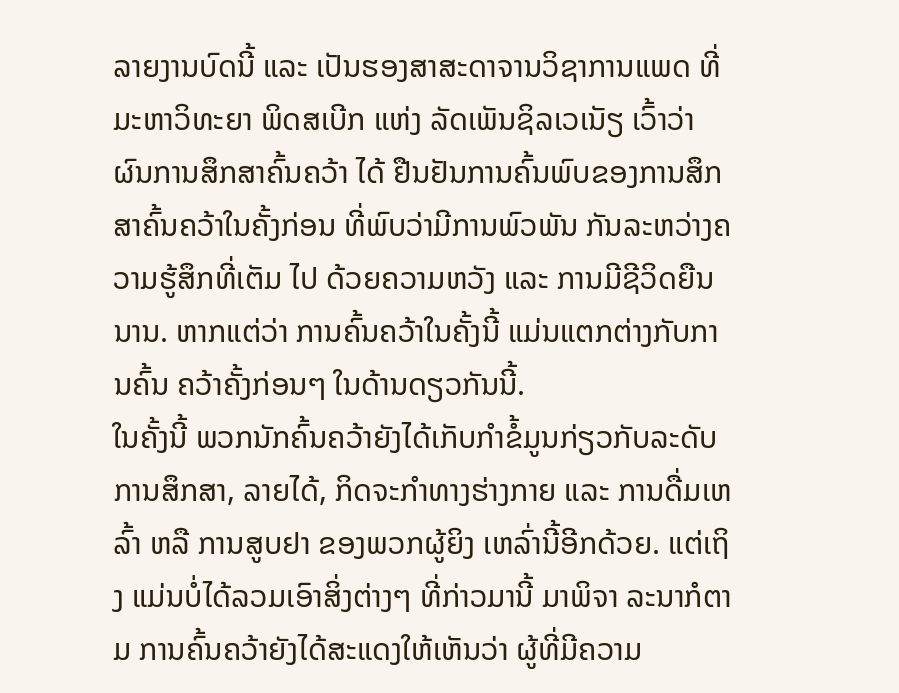ລາຍງານບົດນີ້ ແລະ ເປັນຮອງສາສະດາຈານວິຊາການແພດ ທີ່ມະຫາວິທະຍາ ພິດສເບີກ ແຫ່ງ ລັດເພັນຊິລເວເນັຽ ເວົ້າວ່າ ຜົນການສຶກສາຄົ້ນຄວ້າ ໄດ້ ຢືນຢັນການຄົ້ນພົບຂອງການສຶກສາຄົ້ນຄວ້າໃນຄັ້ງກ່ອນ ທີ່ພົບວ່າມີການພົວພັນ ກັນລະຫວ່າງຄວາມຮູ້ສຶກທີ່ເຕັມ ໄປ ດ້ວຍຄວາມຫວັງ ແລະ ການມີຊີວິດຍືນນານ. ຫາກແຕ່ວ່າ ການຄົ້ນຄວ້າໃນຄັ້ງນີ້ ແມ່ນແຕກຕ່າງກັບການຄົ້ນ ຄວ້າຄັ້ງກ່ອນໆ ໃນດ້ານດຽວກັນນີ້.
ໃນຄັ້ງນີ້ ພວກນັກຄົ້ນຄວ້າຍັງໄດ້ເກັບກຳຂໍ້ມູນກ່ຽວກັບລະດັບການສຶກສາ, ລາຍໄດ້, ກິດຈະກຳທາງຮ່າງກາຍ ແລະ ການດື່ມເຫລົ້າ ຫລື ການສູບຢາ ຂອງພວກຜູ້ຍິງ ເຫລົ່ານີ້ອີກດ້ວຍ. ແຕ່ເຖິງ ແມ່ນບໍ່ໄດ້ລວມເອົາສິ່ງຕ່າງໆ ທີ່ກ່າວມານີ້ ມາພິຈາ ລະນາກໍຕາມ ການຄົ້ນຄວ້າຍັງໄດ້ສະແດງໃຫ້ເຫັນວ່າ ຜູ້ທີ່ມີຄວາມ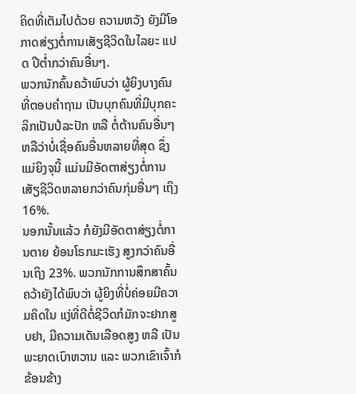ຄິດທີ່ເຕັມໄປດ້ວຍ ຄວາມຫວັງ ຍັງມີໂອກາດສ່ຽງຕໍ່ການເສັຽຊີວິດໃນໄລຍະ ແປດ ປີຕໍ່າກວ່າຄົນອື່ນໆ.
ພວກນັກຄົ້ນຄວ້າພົບວ່າ ຜູ້ຍິງບາງຄົນທີ່ຕອບຄຳຖາມ ເປັນບຸກຄົນທີ່ມີບຸກຄະລິກເປັນປໍລະປັກ ຫລື ຕໍ່ຕ້ານຄົນອື່ນໆ ຫລືວ່າບໍ່ເຊື່ອຄົນອື່ນຫລາຍທີ່ສຸດ ຊຶ່ງແມ່ຍິງຈຸນີ້ ແມ່ນມີອັດຕາສ່ຽງຕໍ່ການເສັຽຊີວິດຫລາຍກວ່າຄົນກຸ່ມອື່ນໆ ເຖິງ 16%.
ນອກນັ້ນແລ້ວ ກໍຍັງມີອັດຕາສ່ຽງຕໍ່ການຕາຍ ຍ້ອນໂຣກມະເຮັງ ສູງກວ່າຄົນອື່ນເຖິງ 23%. ພວກນັກການສຶກສາຄົ້ນຄວ້າຍັງໄດ້ພົບວ່າ ຜູ້ຍິງທີ່ບໍ່ຄ່ອຍມີຄວາມຄິດໃນ ແງ່ທີ່ດີຕໍ່ຊີວິດກໍມັກຈະຢາກສູບຢາ, ມີຄວາມເດັນເລືອດສູງ ຫລື ເປັນພະຍາດເບົາຫວານ ແລະ ພວກເຂົາເຈົ້າກໍຂ້ອນຂ້າງ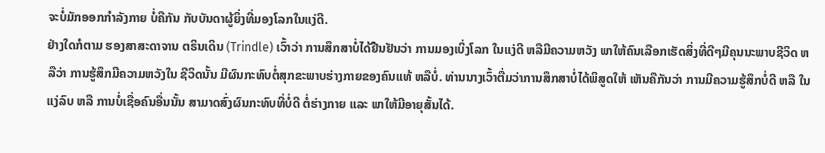ຈະບໍ່ມັກອອກກຳລັງກາຍ ບໍ່ຄືກັນ ກັບບັນດາຜູ້ຍິ່ງທີ່ມອງໂລກໃນແງ່ດີ.
ຢ່າງໃດກໍຕາມ ຮອງສາສະດາຈານ ຕຣິນເດິນ (Trindle) ເວົ້າວ່າ ການສຶກສາບໍ່ໄດ້ຢືນຢັນວ່າ ການມອງເບິ່ງໂລກ ໃນແງ່ດີ ຫລືມີຄວາມຫວັງ ພາໃຫ້ຄົນເລືອກເຮັດສິ່ງທີ່ດີໆມີຄຸນນະພາບຊີວິດ ຫລືວ່າ ການຮູ້ສຶກມີຄວາມຫວັງໃນ ຊີວິດນັ້ນ ມີຜົນກະທົບຕໍ່ສຸກຂະພາບຮ່າງກາຍຂອງຄົນແທ້ ຫລືບໍ່. ທ່ານນາງເວົ້າຕື່ມວ່າການສຶກສາບໍ່ໄດ້ພິສູດໃຫ້ ເຫັນຄືກັນວ່າ ການມີຄວາມຮູ້ສຶກບໍ່ດີ ຫລື ໃນແງ່ລົບ ຫລື ການບໍ່ເຊື່ອຄົນອື່ນນັ້ນ ສາມາດສົ່ງຜົນກະທົບທີ່ບໍ່ດີ ຕໍ່ຮ່າງກາຍ ແລະ ພາໃຫ້ມີອາຍຸສັ້ນໄດ້.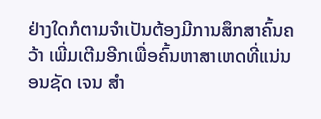ຢ່າງໃດກໍຕາມຈຳເປັນຕ້ອງມີການສຶກສາຄົ້ນຄວ້າ ເພີ່ມເຕີມອີກເພື່ອຄົ້ນຫາສາເຫດທີ່ແນ່ນອນຊັດ ເຈນ ສຳ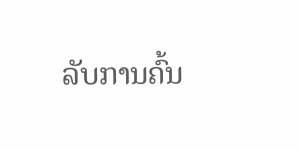ລັບການຄົ້ນ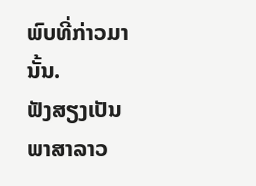ພົບທີ່ກ່າວມານັ້ນ.
ຟັງສຽງເປັນພາສາລາວ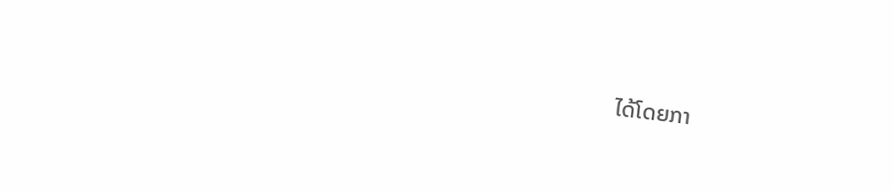ໄດ້ໂດຍກາ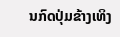ນກົດປຸ່ມຂ້າງເທິງ